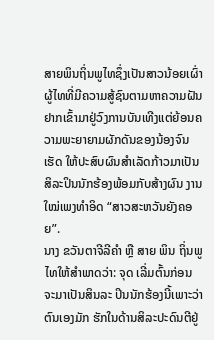ສາຍພິນຖິ່ນພູໄທຊຶ່ງເປັນສາວນ້ອຍເຜົ່າຜູ້ໄທທີ່ມີຄວາມສູ້ຊົນຕາມຫາຄວາມຝັນຢາກເຂົ້າມາຢູ່ວົງການບັນເທີງແຕ່ຍ້ອນຄວາມພະຍາຍາມຜັກດັນຂອງນ້ອງຈົນເຮັດ ໃຫ້ປະສົບຜົນສຳເລັດກ້າວມາເປັນ ສິລະປິນນັກຮ້ອງພ້ອມກັບສ້າງຜົນ ງານໃໝ່ເພງທຳອິດ “ສາວສະຫວັນຍັງຄອຍ”.
ນາງ ຂວັນຕາຈີລີຄຳ ຫຼື ສາຍ ພິນ ຖິ່ນພູໄທໃຫ້ສຳພາດວ່າ: ຈຸດ ເລີ່ມຕົ້ນກ່ອນຈະມາເປັນສິນລະ ປິນນັກຮ້ອງນີ້ເພາະວ່າຕົນເອງມັກ ຮັກໃນດ້ານສິລະປະດົນຕີຢູ່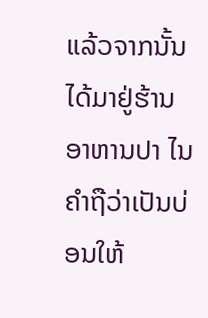ແລ້ວຈາກນັ້ນໄດ້ມາຢູ່ຮ້ານອາຫານປາ ໄນຄຳຖືວ່າເປັນບ່ອນໃຫ້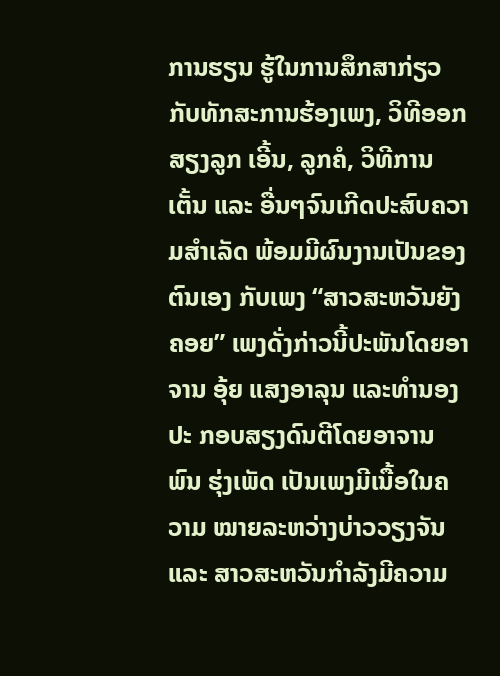ການຮຽນ ຮູ້ໃນການສຶກສາກ່ຽວກັບທັກສະການຮ້ອງເພງ, ວິທີອອກສຽງລູກ ເອີ້ນ, ລູກຄໍ, ວິທີການເຕັ້ນ ແລະ ອື່ນໆຈົນເກີດປະສົບຄວາມສຳເລັດ ພ້ອມມີຜົນງານເປັນຂອງຕົນເອງ ກັບເພງ “ສາວສະຫວັນຍັງຄອຍ” ເພງດັ່ງກ່າວນີ້ປະພັນໂດຍອາຈານ ອຸ້ຍ ແສງອາລຸນ ແລະທຳນອງປະ ກອບສຽງດົນຕີໂດຍອາຈານ ພົນ ຮຸ່ງເພັດ ເປັນເພງມີເນື້ອໃນຄວາມ ໝາຍລະຫວ່າງບ່າວວຽງຈັນ ແລະ ສາວສະຫວັນກຳລັງມີຄວາມ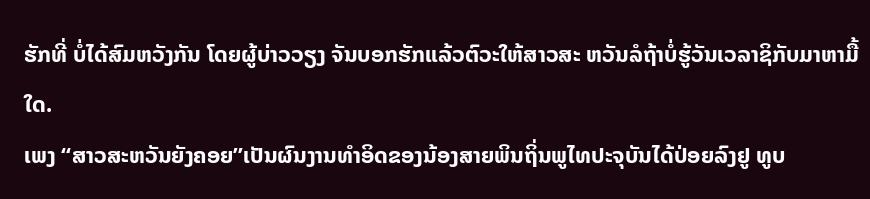ຮັກທີ່ ບໍ່ໄດ້ສົມຫວັງກັນ ໂດຍຜູ້ບ່າວວຽງ ຈັນບອກຮັກແລ້ວຕົວະໃຫ້ສາວສະ ຫວັນລໍຖ້າບໍ່ຮູ້ວັນເວລາຊິກັບມາຫາມື້ໃດ.
ເພງ “ສາວສະຫວັນຍັງຄອຍ”ເປັນຜົນງານທຳອິດຂອງນ້ອງສາຍພິນຖິ່ນພູໄທປະຈຸບັນໄດ້ປ່ອຍລົງຢູ ທູບ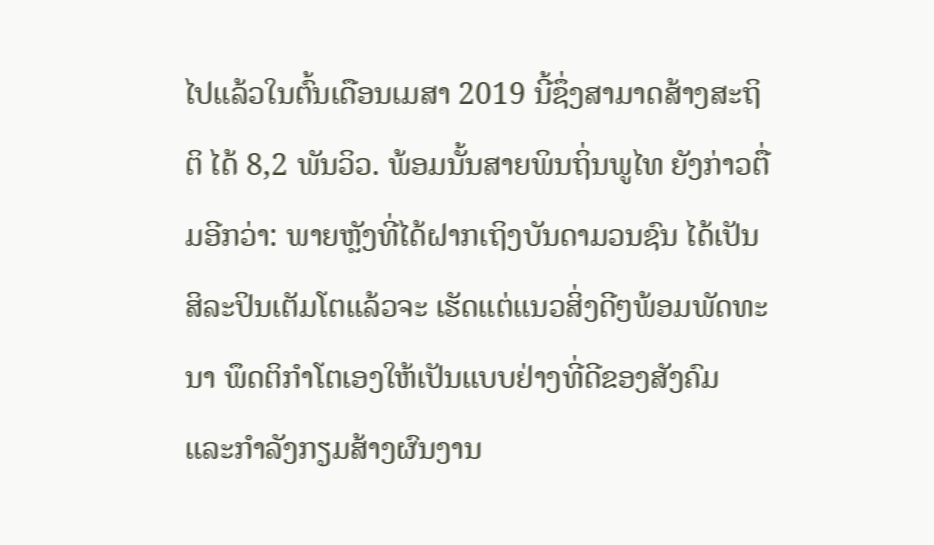ໄປແລ້ວໃນຕົ້ນເດືອນເມສາ 2019 ນີ້ຊຶ່ງສາມາດສ້າງສະຖິຕິ ໄດ້ 8,2 ພັນວິວ. ພ້ອມນັ້ນສາຍພິນຖິ່ນພູໄທ ຍັງກ່າວຕື່ມອີກວ່າ: ພາຍຫຼັງທີ່ໄດ້ຝາກເຖິງບັນດາມວນຊົນ ໄດ້ເປັນສິລະປິນເຕັມໂຕແລ້ວຈະ ເຮັດແຕ່ແນວສິ່ງດີໆພ້ອມພັດທະນາ ພຶດຕິກຳໂຕເອງໃຫ້ເປັນແບບຢ່າງທີ່ດີຂອງສັງຄົມ ແລະກຳລັງກຽມສ້າງຜົນງານ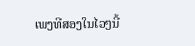ເພງທີສອງໃນໄວໆນີ້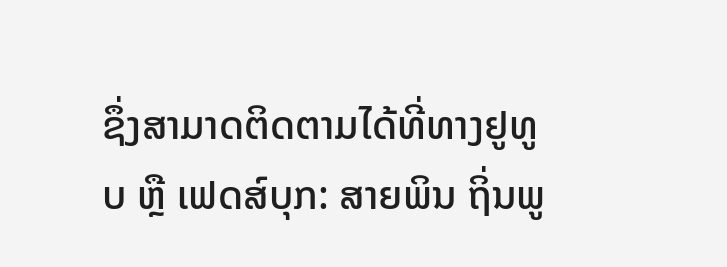ຊຶ່ງສາມາດຕິດຕາມໄດ້ທີ່ທາງຢູທູບ ຫຼື ເຟດສ໌ບຸກ: ສາຍພິນ ຖິ່ນພູ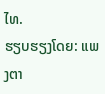ໄທ.
ຮຽບຮຽງໂດຍ: ແພງຕາ